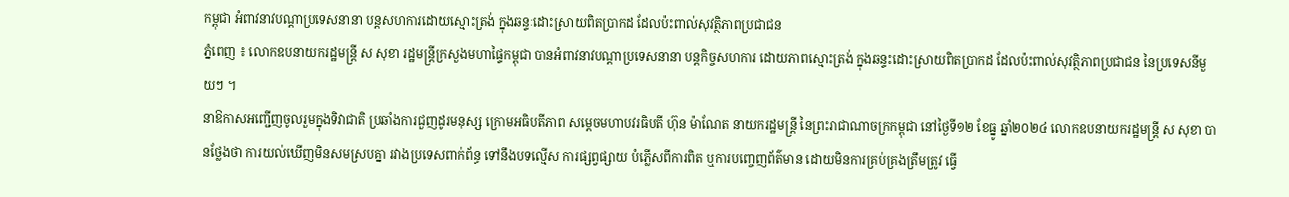កម្ពុជា អំពាវនាវបណ្ដាប្រទេសនានា បន្ដសហការដោយស្មោះត្រង់ ក្នុងឆន្ទៈដោះស្រាយពិតប្រាកដ ដែលប៉ះពាល់សុវត្ថិភាពប្រជាជន
ភ្នំពេញ ៖ លោកឧបនាយករដ្ឋមន្ដ្រី ស សុខា រដ្ឋមន្ដ្រីក្រសួងមហាផ្ទៃកម្ពុជា បានអំពាវនាវបណ្ដាប្រទេសនានា បន្ដកិច្ចសហការ ដោយភាពស្មោះត្រង់ ក្នុងឆន្ទះដោះស្រាយពិតប្រាកដ ដែលប៉ះពាល់សុវត្ថិភាពប្រជាជន នៃប្រទេសនីមួយៗ ។
នាឱកាសអញ្ជើញចូលរួមក្នុងទិវាជាតិ ប្រឆាំងការជួញដូរមនុស្ស ក្រោមអធិបតីភាព សម្តេចមហាបវរធិបតី ហ៊ុន ម៉ាណែត នាយករដ្ឋមន្ត្រី នៃព្រះរាជាណាចក្រកម្ពុជា នៅថ្ងៃទី១២ ខែធ្នូ ឆ្នាំ២០២៤ លោកឧបនាយករដ្ឋមន្ដ្រី ស សុខា បានថ្លែងថា ការយល់ឃើញមិនសមស្របគ្នា រវាងប្រទេសពាក់ព័ន្ធ ទៅនឹងបទល្មើស ការផ្សព្វផ្សាយ បំភ្លើសពីការពិត ឬការបញ្ចេញព័ត៌មាន ដោយមិនការគ្រប់គ្រងត្រឹមត្រូវ ធ្វើ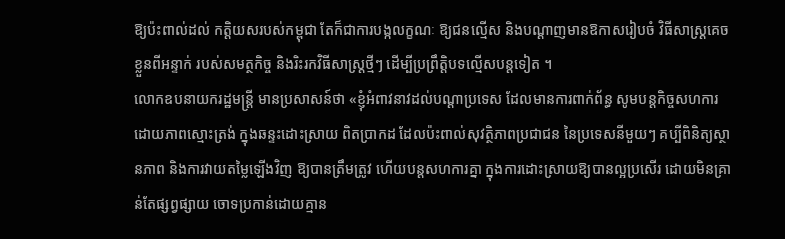ឱ្យប៉ះពាល់ដល់ កត្តិយសរបស់កម្ពុជា តែក៏ជាការបង្កលក្ខណៈ ឱ្យជនល្មើស និងបណ្ដាញមានឱកាសរៀបចំ វិធីសាស្ដ្រគេចខ្លួនពីអន្ទាក់ របស់សមត្ថកិច្ច និងរិះរកវិធីសាស្ដ្រថ្មីៗ ដើម្បីប្រព្រឹត្តិបទល្មើសបន្ដទៀត ។
លោកឧបនាយករដ្ឋមន្ដ្រី មានប្រសាសន៍ថា «ខ្ញុំអំពាវនាវដល់បណ្ដាប្រទេស ដែលមានការពាក់ព័ន្ធ សូមបន្ដកិច្ចសហការ ដោយភាពស្មោះត្រង់ ក្នុងឆន្ទះដោះស្រាយ ពិតប្រាកដ ដែលប៉ះពាល់សុវត្ថិភាពប្រជាជន នៃប្រទេសនីមួយៗ គប្បីពិនិត្យស្ថានភាព និងការវាយតម្លៃឡើងវិញ ឱ្យបានត្រឹមត្រូវ ហើយបន្ដសហការគ្នា ក្នុងការដោះស្រាយឱ្យបានល្អប្រសើរ ដោយមិនគ្រាន់តែផ្សព្វផ្សាយ ចោទប្រកាន់ដោយគ្មាន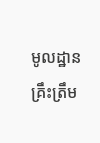មូលដ្ឋានគ្រឹះត្រឹម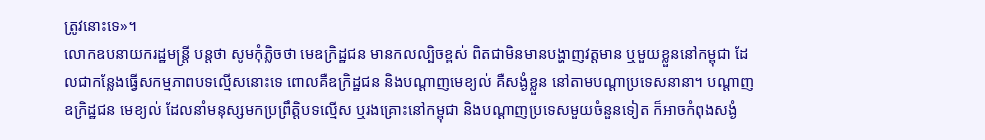ត្រូវនោះទេ»។
លោកឧបនាយករដ្ឋមន្ដ្រី បន្ដថា សូមកុំភ្លិចថា មេឧក្រិដ្ឋជន មានកលល្បិចខ្ពស់ ពិតជាមិនមានបង្ហាញវត្តមាន ឬមួយខ្លួននៅកម្ពុជា ដែលជាកន្លែងធ្វើសកម្មភាពបទល្មើសនោះទេ ពោលគឺឧក្រិដ្ឋជន និងបណ្ដាញមេខ្យល់ គឺសង្ងំខ្លួន នៅតាមបណ្ដាប្រទេសនានា។ បណ្ដាញឧក្រិដ្ឋជន មេខ្យល់ ដែលនាំមនុស្សមកប្រព្រឹត្តិបទល្មើស ឬរងគ្រោះនៅកម្ពុជា និងបណ្ដាញប្រទេសមួយចំនួនទៀត ក៏អាចកំពុងសង្ងំ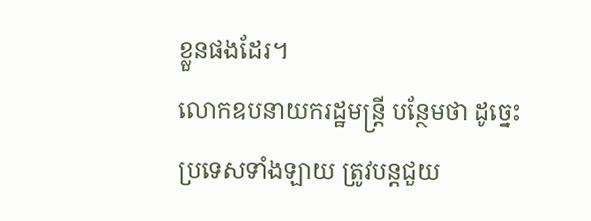ខ្លួនផងដែរ។
លោកឧបនាយករដ្ឋមន្ដ្រី បន្ថែមថា ដូច្នេះប្រទេសទាំងឡាយ ត្រូវបន្ដជួយ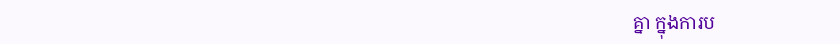គ្នា ក្នុងការប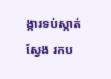ង្ការទប់ស្កាត់ស្វែង រកប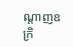ណ្ដាញឧក្រិ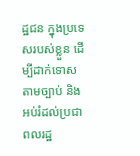ដ្ឋជន ក្នុងប្រទេសរបស់ខ្លួន ដើម្បីដាក់ទោសតាមច្បាប់ និងអប់រំដល់ប្រជាពលរដ្ឋ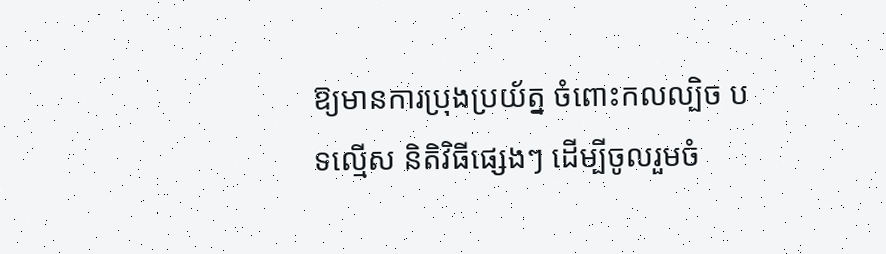ឱ្យមានការប្រុងប្រយ័ត្ន ចំពោះកលល្បិច បទល្មើស និតិវិធីផ្សេងៗ ដើម្បីចូលរួមចំ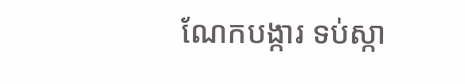ណែកបង្ការ ទប់ស្កា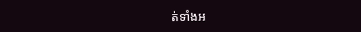ត់ទាំងអ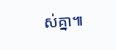ស់គ្នា៕